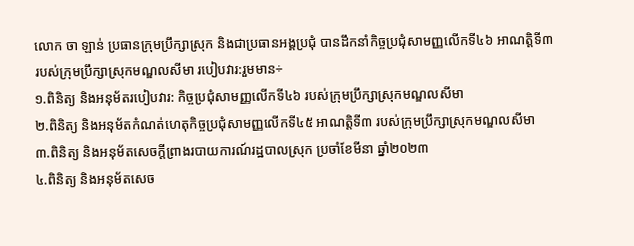លោក ចា ឡាន់ ប្រធានក្រុមប្រឹក្សាស្រុក និងជាប្រធានអង្គប្រជុំ បានដឹកនាំកិច្ចប្រជុំសាមញ្ញលើកទី៤៦ អាណត្តិទី៣ របស់ក្រុមប្រឹក្សាស្រុកមណ្ឌលសីមា របៀបវារ:រួមមាន÷
១.ពិនិត្យ និងអនុម័តរបៀបវារ: កិច្ចប្រជុំសាមញ្ញលើកទី៤៦ របស់ក្រុមប្រឹក្សាស្រុកមណ្ឌលសីមា
២.ពិនិត្យ និងអនុម័តកំណត់ហេតុកិច្ចប្រជុំសាមញ្ញលើកទី៤៥ អាណត្តិទី៣ របស់ក្រុមប្រឹក្សាស្រុកមណ្ឌលសីមា
៣.ពិនិត្យ និងអនុម័តសេចក្ដីព្រាងរបាយការណ៍រដ្ឋបាលស្រុក ប្រចាំខែមីនា ឆ្នាំ២០២៣
៤.ពិនិត្យ និងអនុម័តសេច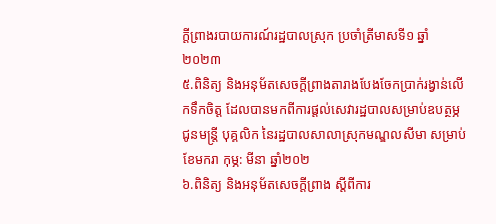ក្ដីព្រាងរបាយការណ៍រដ្ឋបាលស្រុក ប្រចាំត្រីមាសទី១ ឆ្នាំ២០២៣
៥.ពិនិត្យ និងអនុម័តសេចក្ដីព្រាងតារាងបែងចែកប្រាក់រង្វាន់លើកទឹកចិត្ត ដែលបានមកពីការផ្ដល់សេវារដ្ឋបាលសម្រាប់ឧបត្ថម្ភជូនមន្រ្តី បុគ្គលិក នៃរដ្ឋបាលសាលាស្រុកមណ្ឌលសីមា សម្រាប់ខែមករា កុម្ភ: មីនា ឆ្នាំ២០២
៦.ពិនិត្យ និងអនុម័តសេចក្ដីព្រាង ស្ដីពីការ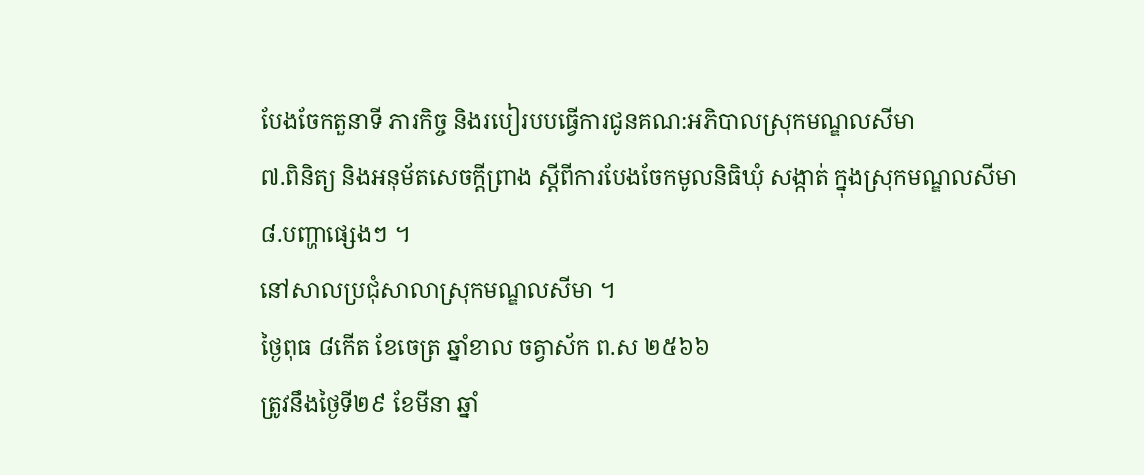បែងចែកតួនាទី ភារកិច្ច និងរបៀរបបធ្វើការជូនគណ:អភិបាលស្រុកមណ្ឌលសីមា
៧.ពិនិត្យ និងអនុម័តសេចក្ដីព្រាង ស្ដីពីការបែងចែកមូលនិធិឃុំ សង្កាត់ ក្នុងស្រុកមណ្ឌលសីមា
៨.បញ្ហាផ្សេងៗ ។
នៅសាលប្រជុំសាលាស្រុកមណ្ឌលសីមា ។
ថ្ងៃពុធ ៨កើត ខែចេត្រ ឆ្នាំខាល ចត្វាស័ក ព.ស ២៥៦៦
ត្រូវនឹងថ្ងៃទី២៩ ខែមីនា ឆ្នាំ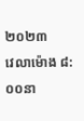២០២៣
វេលាម៉ោង ៨:០០នា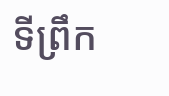ទីព្រឹក